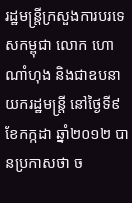រដ្ឋមន្ត្រីក្រសួងការបរទេសកម្ពុជា លោក ហោ ណាំហុង និងជាឧបនាយករដ្ឋមន្ត្រី នៅថ្ងៃទី៩ ខែកក្កដា ឆ្នាំ២០១២ បានប្រកាសថា ច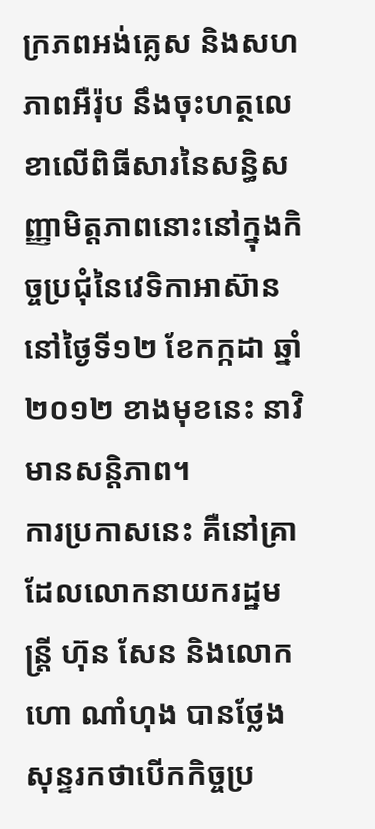ក្រភពអង់គ្លេស និងសហភាពអឺរ៉ុប នឹងចុះហត្ថលេខាលើពិធីសារនៃសន្ធិសញ្ញាមិត្តភាពនោះនៅក្នុងកិច្ចប្រជុំនៃវេទិកាអាស៊ាន នៅថ្ងៃទី១២ ខែកក្កដា ឆ្នាំ២០១២ ខាងមុខនេះ នាវិមានសន្តិភាព។
ការប្រកាសនេះ គឺនៅគ្រាដែលលោកនាយករដ្ឋមន្ត្រី ហ៊ុន សែន និងលោក ហោ ណាំហុង បានថ្លែងសុន្ទរកថាបើកកិច្ចប្រ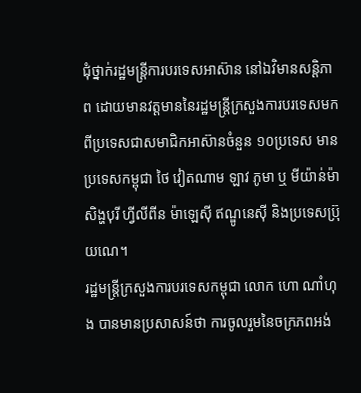ជុំថ្នាក់រដ្ឋមន្ត្រីការបរទេសអាស៊ាន នៅឯវិមានសន្តិភាព ដោយមានវត្តមាននៃរដ្ឋមន្ត្រីក្រសួងការបរទេសមកពីប្រទេសជាសមាជិកអាស៊ានចំនួន ១០ប្រទេស មានប្រទេសកម្ពុជា ថៃ វៀតណាម ឡាវ ភូមា ឬ មីយ៉ាន់ម៉ា សិង្ហបុរី ហ្វីលីពីន ម៉ាឡេស៊ី ឥណ្ឌូនេស៊ី និងប្រទេសប្រ៊ុយណេ។
រដ្ឋមន្ត្រីក្រសួងការបរទេសកម្ពុជា លោក ហោ ណាំហុង បានមានប្រសាសន៍ថា ការចូលរួមនៃចក្រភពអង់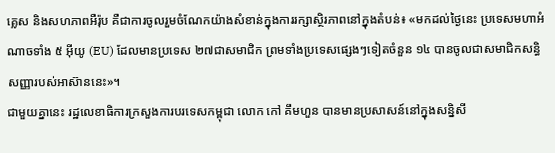គ្លេស និងសហភាពអឺរ៉ុប គឺជាការចូលរួមចំណែកយ៉ាងសំខាន់ក្នុងការរក្សាស្ថិរភាពនៅក្នុងតំបន់៖ «មកដល់ថ្ងៃនេះ ប្រទេសមហាអំណាចទាំង ៥ អ៊ីយូ (EU) ដែលមានប្រទេស ២៧ជាសមាជិក ព្រមទាំងប្រទេសផ្សេងៗទៀតចំនួន ១៤ បានចូលជាសមាជិកសន្ធិសញ្ញារបស់អាស៊ាននេះ»។
ជាមួយគ្នានេះ រដ្ឋលេខាធិការក្រសួងការបរទេសកម្ពុជា លោក កៅ គឹមហួន បានមានប្រសាសន៍នៅក្នុងសន្និសី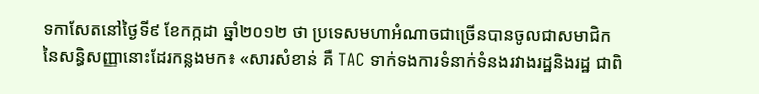ទកាសែតនៅថ្ងៃទី៩ ខែកក្កដា ឆ្នាំ២០១២ ថា ប្រទេសមហាអំណាចជាច្រើនបានចូលជាសមាជិកនៃសន្ធិសញ្ញានោះដែរកន្លងមក៖ «សារសំខាន់ គឺ TAC ទាក់ទងការទំនាក់ទំនងរវាងរដ្ឋនិងរដ្ឋ ជាពិ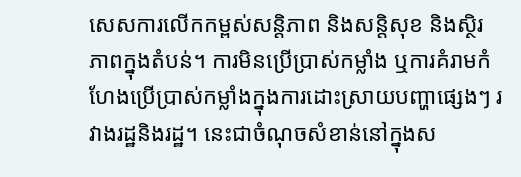សេសការលើកកម្ពស់សន្តិភាព និងសន្តិសុខ និងស្ថិរភាពក្នុងតំបន់។ ការមិនប្រើប្រាស់កម្លាំង ឬការគំរាមកំហែងប្រើប្រាស់កម្លាំងក្នុងការដោះស្រាយបញ្ហាផ្សេងៗ រវាងរដ្ឋនិងរដ្ឋ។ នេះជាចំណុចសំខាន់នៅក្នុងស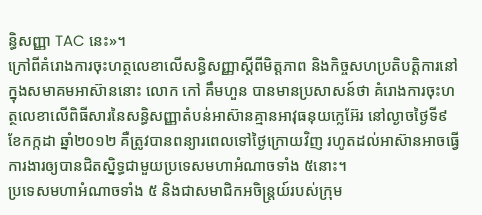ន្ធិសញ្ញា TAC នេះ»។
ក្រៅពីគំរោងការចុះហត្ថលេខាលើសន្ធិសញ្ញាស្តីពីមិត្តភាព និងកិច្ចសហប្រតិបត្តិការនៅក្នុងសមាគមអាស៊ាននោះ លោក កៅ គឹមហួន បានមានប្រសាសន៍ថា គំរោងការចុះហត្ថលេខាលើពិធីសារនៃសន្ធិសញ្ញាតំបន់អាស៊ានគ្មានអាវុធនុយក្លេអ៊ែរ នៅល្ងាចថ្ងៃទី៩ ខែកក្កដា ឆ្នាំ២០១២ គឺត្រូវបានពន្យារពេលទៅថ្ងៃក្រោយវិញ រហូតដល់អាស៊ានអាចធ្វើការងារឲ្យបានជិតស្និទ្ធជាមួយប្រទេសមហាអំណាចទាំង ៥នោះ។
ប្រទេសមហាអំណាចទាំង ៥ និងជាសមាជិកអចិន្ត្រយ៍របស់ក្រុម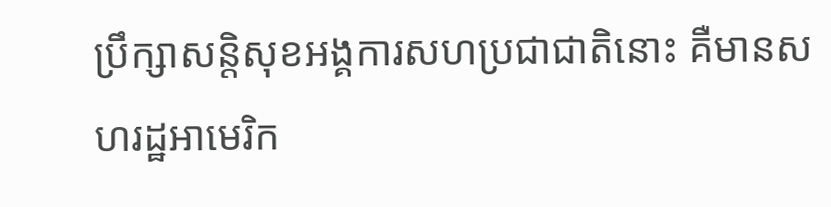ប្រឹក្សាសន្តិសុខអង្គការសហប្រជាជាតិនោះ គឺមានសហរដ្ឋអាមេរិក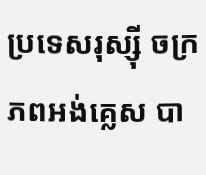ប្រទេសរុស្ស៊ី ចក្រភពអង់គ្លេស បា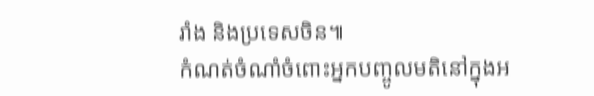រាំង និងប្រទេសចិន៕
កំណត់ចំណាំចំពោះអ្នកបញ្ចូលមតិនៅក្នុងអ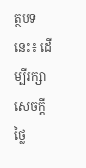ត្ថបទនេះ៖ ដើម្បីរក្សាសេចក្ដីថ្លៃ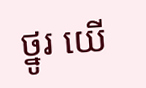ថ្នូរ យើ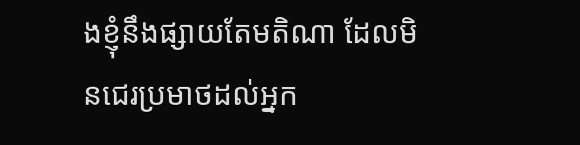ងខ្ញុំនឹងផ្សាយតែមតិណា ដែលមិនជេរប្រមាថដល់អ្នក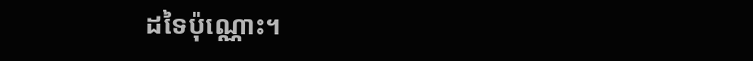ដទៃប៉ុណ្ណោះ។